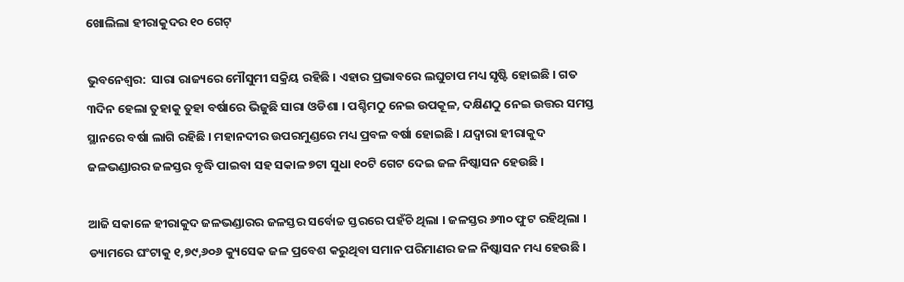ଖୋଲିଲା ହୀରାକୁଦର ୧୦ ଗେଟ୍

ଭୁବନେଶ୍ୱର:  ସାରା ରାଜ୍ୟରେ ମୌସୁମୀ ସକ୍ରିୟ ରହିଛି । ଏହାର ପ୍ରଭାବରେ ଲଘୁଚାପ ମଧ୍ୟ ସୃଷ୍ଟି ହୋଇଛି । ଗତ ୩ଦିନ ହେଲା ତୁହାକୁ ତୁହା ବର୍ଷାରେ ଭିଜୁଛି ସାରା ଓଡିଶା । ପଶ୍ଚିମଠୁ ନେଇ ଉପକୂଳ, ଦକ୍ଷିଣଠୁ ନେଇ ଉତ୍ତର ସମସ୍ତ ସ୍ଥାନରେ ବର୍ଷା ଲାଗି ରହିଛି । ମହାନଦୀର ଉପରମୁଣ୍ଡରେ ମଧ୍ୟ ପ୍ରବଳ ବର୍ଷା ହୋଇଛି । ଯଦ୍ୱାରା ହୀରାକୁଦ ଜଳଭଣ୍ଡାରର ଜଳସ୍ତର ବୃଦ୍ଧି ପାଇବା ସହ ସକାଳ ୭ଟା ସୁଧା ୧୦ଟି ଗେଟ ଦେଇ ଜଳ ନିଷ୍କାସନ ହେଉଛି ।

ଆଜି ସକାଳେ ହୀରାକୁଦ ଜଳଭଣ୍ଡାରର ଜଳସ୍ତର ସର୍ବୋଚ୍ଚ ସ୍ତରରେ ପହଁଚି ଥିଲା । ଜଳସ୍ତର ୬୩୦ ଫୁଟ ରହିଥିଲା । ଡ୍ୟାମରେ ଘଂଟାକୁ ୧,୭୯,୬୦୬ କ୍ୟୁସେକ ଜଳ ପ୍ରବେଶ କରୁଥିବା ସମାନ ପରିମାଣର ଜଳ ନିଷ୍କାସନ ମଧ୍ୟ ହେଉଛି ।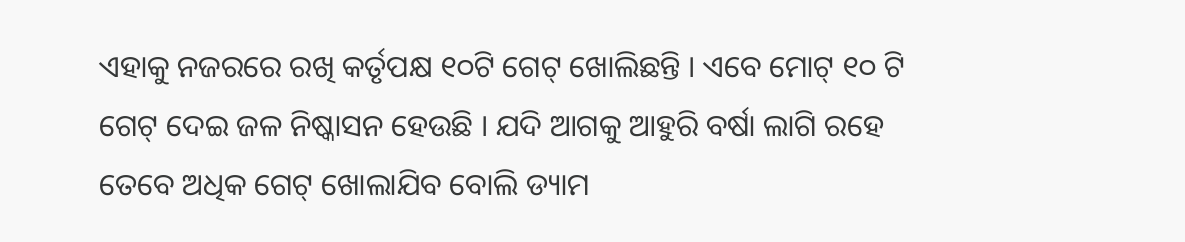ଏହାକୁ ନଜରରେ ରଖି କର୍ତୃପକ୍ଷ ୧୦ଟି ଗେଟ୍ ଖୋଲିଛନ୍ତି । ଏବେ ମୋଟ୍ ୧୦ ଟି ଗେଟ୍ ଦେଇ ଜଳ ନିଷ୍କାସନ ହେଉଛି । ଯଦି ଆଗକୁ ଆହୁରି ବର୍ଷା ଲାଗି ରହେ ତେବେ ଅଧିକ ଗେଟ୍ ଖୋଲାଯିବ ବୋଲି ଡ୍ୟାମ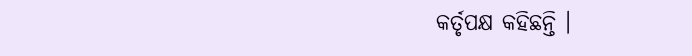କର୍ତୃପକ୍ଷ କହିଛନ୍ତି ।